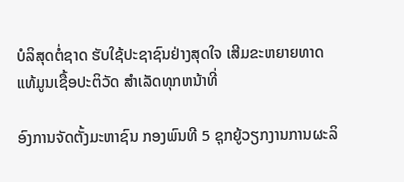ບໍລິສຸດຕໍ່ຊາດ ຮັບໃຊ້ປະຊາຊົນຢ່າງສຸດໃຈ ເສີມຂະຫຍາຍທາດແທ້ມູນເຊື້ອປະຕິວັດ ສໍາເລັດທຸກຫນ້າທີ່

ອົງການຈັດຕັ້ງມະຫາຊົນ ກອງພົນທີ 5 ຊຸກຍູ້ວຽກງານການຜະລິ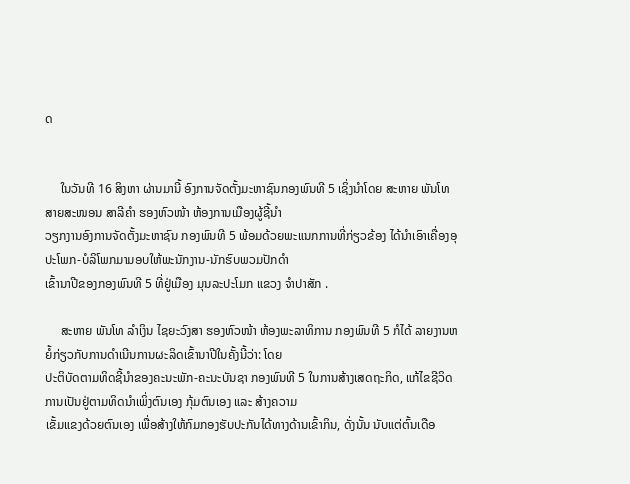ດ


     ໃນວັນທີ 16 ສິງຫາ ຜ່ານມານີ້ ອົງການຈັດຕັ້ງມະຫາຊົນກອງພົນທີ 5 ເຊິ່ງນຳໂດຍ ສະຫາຍ ພັນໂທ ສາຍສະໜອນ ສາລີຄຳ ຮອງຫົວໜ້າ ຫ້ອງການເມືອງຜູ້ຊີ້ນຳ
ວຽກງານອົງການຈັດຕັ້ງມະຫາຊົນ ກອງພົນທີ 5 ພ້ອມດ້ວຍພະແນກການທີ່ກ່ຽວຂ້ອງ ໄດ້ນຳເອົາເຄື່ອງອຸປະໂພກ-ບໍລິໂພກມາມອບໃຫ້ພະນັກງານ-ນັກຮົບພວມປັກດຳ
ເຂົ້ານາປີຂອງກອງພົນທີ 5 ທີ່ຢູ່ເມືອງ ມຸນລະປະໂມກ ແຂວງ ຈຳປາສັກ .

     ສະຫາຍ ພັນໂທ ລຳເງິນ ໄຊຍະວົງສາ ຮອງຫົວໜ້າ ຫ້ອງພະລາທິການ ກອງພົນທີ 5 ກໍໄດ້ ລາຍງານຫຍໍ້ກ່ຽວກັບການດຳເນີນການຜະລິດເຂົ້ານາປີໃນຄັ້ງນີ້ວ່າ: ໂດຍ
ປະຕິບັດຕາມທິດຊີ້ນຳຂອງຄະນະພັກ-ຄະນະບັນຊາ ກອງພົນທີ 5 ໃນການສ້າງເສດຖະກິດ, ແກ້ໄຂຊີວິດການເປັນຢູ່ຕາມທິດນຳເພິ່ງຕົນເອງ ກຸ້ມຕົນເອງ ແລະ ສ້າງຄວາມ
ເຂັ້ມແຂງດ້ວຍຕົນເອງ ເພື່ອສ້າງໃຫ້ກົມກອງຮັບປະກັນໄດ້ທາງດ້ານເຂົ້າກິນ, ດັ່ງນັ້ນ ນັບແຕ່ຕົ້ນເດືອ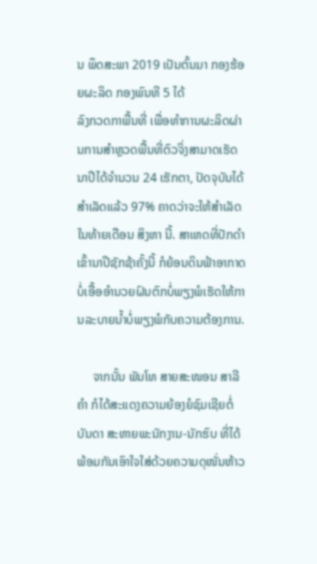ນ ພຶດສະພາ 2019 ເປັນຕົ້ນມາ ກອງຮ້ອຍຜະລິດ ກອງພົນທີ 5 ໄດ້
ລົງກວດກາພື້ນທີ່ ເພື່ອທຳການຜະລິດຜ່ານການສຳຫຼວດພື້ນທີ່ຕົວຈິ່ງສາມາດເຮັດນາປີໄດ້ຈຳນວນ 24 ເຮັກຕາ, ປັດຈຸບັນໄດ້ສຳເລັດແລ້ວ 97% ຄາດວ່າຈະໃຫ້ສຳເລັດ
ໃນທ້າຍເດືອນ ສິງຫາ ນີ້. ສາເຫດທີ່ປັກດຳເຂົ້ານາປີຊັກຊ້າຄັ້ງນີ້ ກໍຍ້ອນດິນຟ້າອາກາດບໍ່ເອື້ອອຳນວຍຝົນຕົກບໍ່ພຽງພໍເຮັດໃຫ້ການລະບາຍນໍ້າບໍ່ພຽງພໍກັບຄວາມຕ້ອງການ.

     ຈາກນັ້ນ ພັນໂທ ສາຍສະໜອນ ສາລີຄໍາ ກໍໄດ້ສະແດງຄວາມຍ້ອງຍໍຊົມເຊີຍຕໍ່ບັນດາ ສະຫາຍພະນັກງານ-ນັກຮົບ ທີ່ໄດ້ພ້ອມກັນເອົາໃຈໃສ່ດ້ວຍຄວາມດຸໜັ່ນຫ້າວ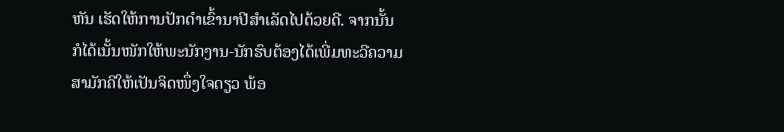ຫັນ ເຮັດໃຫ້ການປັກດຳເຂົ້ານາປີສຳເລັດໄປດ້ວຍດີ. ຈາກນັ້ນ ກໍໄດ້ເນັ້ນໜັກໃຫ້ພະນັກງານ-ນັກຮົບຕ້ອງໄດ້ເພີ່ມທະວີຄວາມສາມັກຄີໃຫ້ເປັນຈິດໜຶ່ງໃຈດຽວ ພ້ອ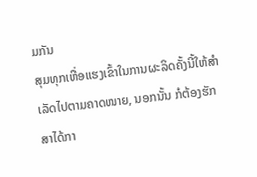ມກັນ
ສຸມທຸກເຫື່ອແຮງເຂົ້າໃນການຜະລິດຄັ້ງນີ້ໃຫ້ສຳເລັດໄປຕາມຄາດໜາຍ, ນອກນັ້ນ ກໍຕ້ອງຮັກສາໄດ້ກາ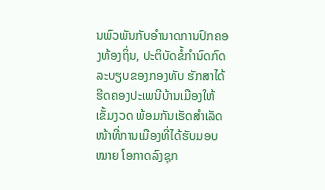ນພົວພັນກັບອຳນາດການປົກຄອງທ້ອງຖິ່ນ, ປະຕິບັດຂໍ້ກຳນົດກົດ
ລະບຽບຂອງກອງທັບ ຮັກສາໄດ້ຮີດຄອງປະເພນີບ້ານເມືອງໃຫ້ເຂັ້ມງວດ ພ້ອມກັນເຮັດສຳເລັດໜ້າທີ່ການເມືອງທີ່ໄດ້ຮັບມອບໝາຍ ໂອກາດລົງຊຸກ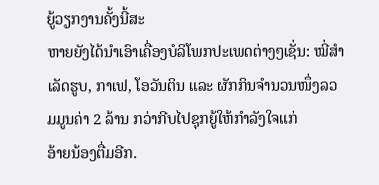ຍູ້ວຽກງານຄັ້ງນີ້ສະ
ຫາຍຍັງໄດ້ນຳເອົາເຄື່ອງບໍລິໂພກປະເພດຕ່າງໆເຊັ່ນ: ໝີ່ສຳເລັດຮູບ, ກາເຟ, ໂອວັນຕິນ ແລະ ຜັກກິນຈຳນວນໜຶ່ງລວມມູນຄ່າ 2 ລ້ານ ກວ່າກີບໄປຊຸກຍູ້ໃຫ້ກຳລັງໃຈແກ່
ອ້າຍນ້ອງຕື່ມອີກ.